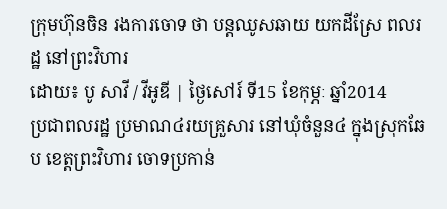ក្រុមហ៊ុនចិន រងការចោទ ថា បន្តឈូសឆាយ យកដីស្រែ ពលរដ្ឋ នៅព្រះវិហារ
ដោយ៖ បូ សាវី / វីអូឌី | ថ្ងៃសៅរ៍ ទី15 ខែកុម្ភៈ ឆ្នាំ2014
ប្រជាពលរដ្ឋ ប្រមាណ៤រយគ្រួសារ នៅឃុំចំនួន៤ ក្នុងស្រុកឆែប ខេត្ដព្រះវិហារ ចោទប្រកាន់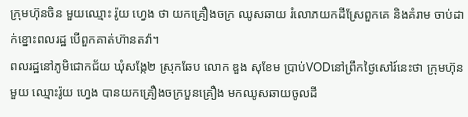ក្រុមហ៊ុនចិន មួយឈ្មោះ រ៉ូយ ហ្វេង ថា យកគ្រឿងចក្រ ឈូសឆាយ រំលោភយកដីស្រែពួកគេ និងគំរាម ចាប់ដាក់ខ្នោះពលរដ្ឋ បើពួកគាត់ហ៊ានតវ៉ា។
ពលរដ្ឋនៅភូមិជោកជ័យ ឃុំសង្កែ២ ស្រុកឆែប លោក ឌួង សុខែម ប្រាប់VODនៅព្រឹកថ្ងៃសៅរ៍នេះថា ក្រុមហ៊ុនមួយ ឈ្មោះរ៉ូយ ហ្វេង បានយកគ្រឿងចក្របួនគ្រឿង មកឈូសឆាយចូលដី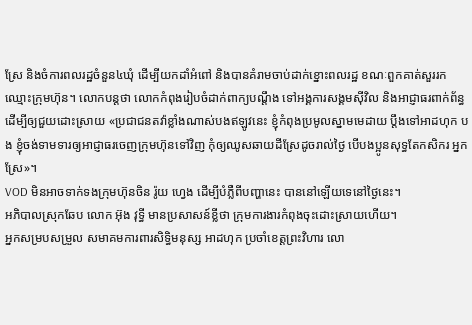ស្រែ និងចំការពលរដ្ឋចំនួន៤ឃុំ ដើម្បីយកដាំអំពៅ និងបានគំរាមចាប់ដាក់ខ្នោះពលរដ្ឋ ខណៈពួកគាត់សួររកឈ្មោះក្រុមហ៊ុន។ លោកបន្ដថា លោកកំពុងរៀបចំដាក់ពាក្យបណ្ដឹង ទៅអង្គការសង្គមស៊ីវិល និងអាជ្ញាធរពាក់ព័ន្ធដើម្បីឲ្យជួយដោះស្រាយ «ប្រជាជនតវ៉ាខ្លាំងណាស់បងឥឡូវនេះ ខ្ញុំកំពុងប្រមូលស្នាមមេដាយ ប្ដឹងទៅអាដហុក បង ខ្ញុំចង់ទាមទារឲ្យអាជ្ញាធរចេញក្រុមហ៊ុនទៅវិញ កុំឲ្យឈូសឆាយដីស្រែដូចរាល់ថ្ងៃ បើបងប្អូនសុទ្ធតែកសិករ អ្នកស្រែ»។
VOD មិនអាចទាក់ទងក្រុមហ៊ុនចិន រ៉ូយ ហ្វេង ដើម្បីបំភ្លឺពីបញ្ហានេះ បាននៅឡើយទេនៅថ្ងៃនេះ។
អភិបាលស្រុកឆែប លោក អ៊ុង វុទ្ធី មានប្រសាសន៍ខ្លីថា ក្រុមការងារកំពុងចុះដោះស្រាយហើយ។
អ្នកសម្របសម្រួល សមាគមការពារសិទ្ធិមនុស្ស អាដហុក ប្រចាំខេត្ដព្រះវិហារ លោ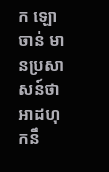ក ឡោ ចាន់ មានប្រសាសន៍ថា អាដហុកនឹ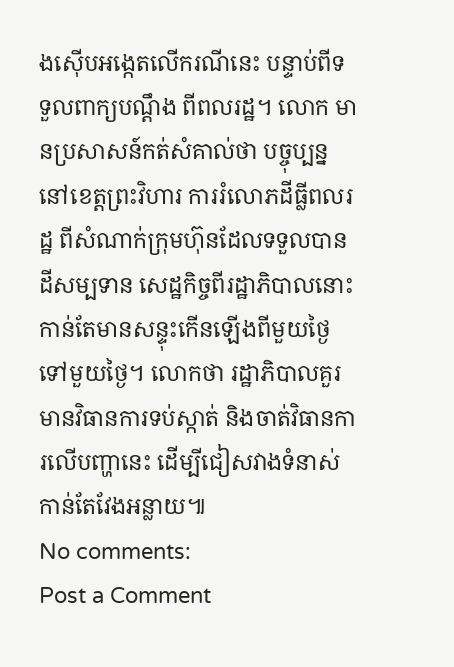ងស៊ើបអង្កេតលើករណីនេះ បន្ទាប់ពីទទួលពាក្យបណ្ដឹង ពីពលរដ្ឋ។ លោក មានប្រសាសន៍កត់សំគាល់ថា បច្ចុប្បន្ន នៅខេត្ដព្រះវិហារ ការរំលោភដីធ្លីពលរដ្ឋ ពីសំណាក់ក្រុមហ៊ុនដែលទទួលបានដីសម្បទាន សេដ្ឋកិច្ចពីរដ្ឋាភិបាលនោះ កាន់តែមានសន្ទុះកើនឡើងពីមួយថ្ងៃទៅមួយថ្ងៃ។ លោកថា រដ្ឋាភិបាលគួរមានវិធានការទប់ស្កាត់ និងចាត់វិធានការលើបញ្ហានេះ ដើម្បីជៀសវាងទំនាស់កាន់តែវែងអន្លាយ៕
No comments:
Post a Comment